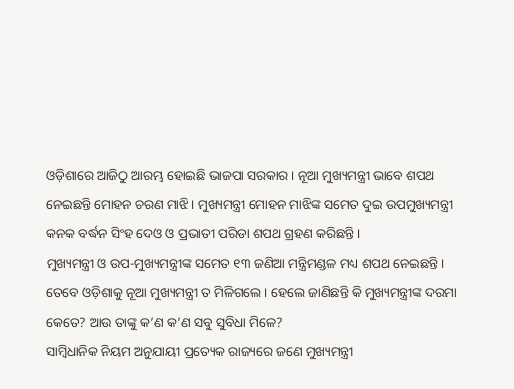ଓଡ଼ିଶାରେ ଆଜିଠୁ ଆରମ୍ଭ ହୋଇଛି ଭାଜପା ସରକାର । ନୂଆ ମୁଖ୍ୟମନ୍ତ୍ରୀ ଭାବେ ଶପଥ ନେଇଛନ୍ତି ମୋହନ ଚରଣ ମାଝି । ମୁଖ୍ୟମନ୍ତ୍ରୀ ମୋହନ ମାଝିଙ୍କ ସମେତ ଦୁଇ ଉପମୁଖ୍ୟମନ୍ତ୍ରୀ କନକ ବର୍ଦ୍ଧନ ସିଂହ ଦେଓ ଓ ପ୍ରଭାତୀ ପରିଡା ଶପଥ ଗ୍ରହଣ କରିଛନ୍ତି ।
ମୁଖ୍ୟମନ୍ତ୍ରୀ ଓ ଉପ-ମୁଖ୍ୟମନ୍ତ୍ରୀଙ୍କ ସମେତ ୧୩ ଜଣିଆ ମନ୍ତ୍ରିମଣ୍ଡଳ ମଧ୍ୟ ଶପଥ ନେଇଛନ୍ତି। ତେବେ ଓଡ଼ିଶାକୁ ନୂଆ ମୁଖ୍ୟମନ୍ତ୍ରୀ ତ ମିଳିଗଲେ । ହେଲେ ଜାଣିଛନ୍ତି କି ମୁଖ୍ୟମନ୍ତ୍ରୀଙ୍କ ଦରମା କେତେ? ଆଉ ତାଙ୍କୁ କ’ଣ କ’ଣ ସବୁ ସୁବିଧା ମିଳେ?
ସାମ୍ବିଧାନିକ ନିୟମ ଅନୁଯାୟୀ ପ୍ରତ୍ୟେକ ରାଜ୍ୟରେ ଜଣେ ମୁଖ୍ୟମନ୍ତ୍ରୀ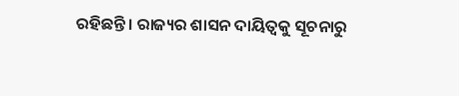ରହିଛନ୍ତି । ରାଜ୍ୟର ଶାସନ ଦାୟିତ୍ୱକୁ ସୂଚନାରୁ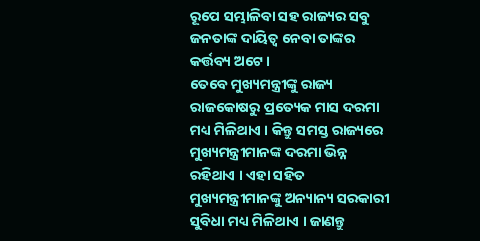ରୂପେ ସମ୍ଭାଳିବା ସହ ରାଜ୍ୟର ସବୁ ଜନତାଙ୍କ ଦାୟିତ୍ୱ ନେବା ତାଙ୍କର କର୍ତ୍ତବ୍ୟ ଅଟେ।
ତେବେ ମୁଖ୍ୟମନ୍ତ୍ରୀଙ୍କୁ ରାଜ୍ୟ ରାଜକୋଷରୁ ପ୍ରତ୍ୟେକ ମାସ ଦରମା ମଧ୍ୟ ମିଳିଥାଏ । କିନ୍ତୁ ସମସ୍ତ ରାଜ୍ୟରେ ମୁଖ୍ୟମନ୍ତ୍ରୀମାନଙ୍କ ଦରମା ଭିନ୍ନ ରହିଥାଏ । ଏହା ସହିତ ମୁଖ୍ୟମନ୍ତ୍ରୀମାନଙ୍କୁ ଅନ୍ୟାନ୍ୟ ସରକାରୀ ସୁବିଧା ମଧ୍ୟ ମିଳିଥାଏ । ଜାଣନ୍ତୁ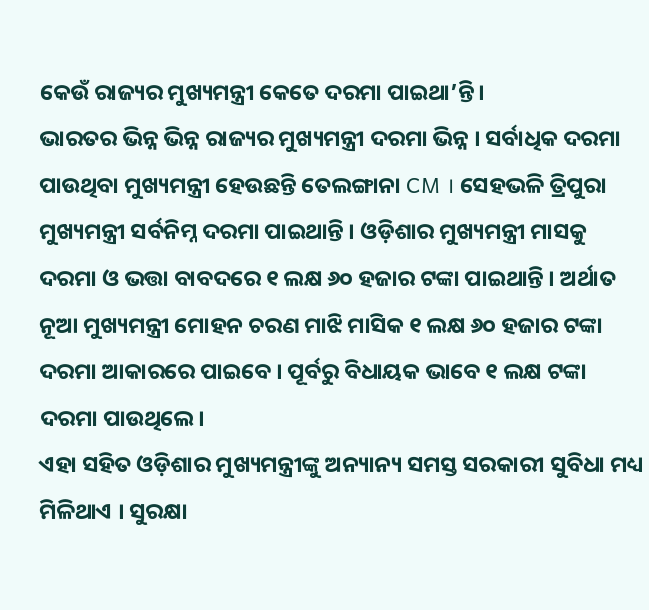କେଉଁ ରାଜ୍ୟର ମୁଖ୍ୟମନ୍ତ୍ରୀ କେତେ ଦରମା ପାଇଥା’ନ୍ତି।
ଭାରତର ଭିନ୍ନ ଭିନ୍ନ ରାଜ୍ୟର ମୁଖ୍ୟମନ୍ତ୍ରୀ ଦରମା ଭିନ୍ନ । ସର୍ବାଧିକ ଦରମା ପାଉଥିବା ମୁଖ୍ୟମନ୍ତ୍ରୀ ହେଉଛନ୍ତି ତେଲଙ୍ଗାନା CM । ସେହଭଳି ତ୍ରିପୁରା ମୁଖ୍ୟମନ୍ତ୍ରୀ ସର୍ବନିମ୍ନ ଦରମା ପାଇଥାନ୍ତି । ଓଡ଼ିଶାର ମୁଖ୍ୟମନ୍ତ୍ରୀ ମାସକୁ ଦରମା ଓ ଭତ୍ତା ବାବଦରେ ୧ ଲକ୍ଷ ୬୦ ହଜାର ଟଙ୍କା ପାଇଥାନ୍ତି । ଅର୍ଥାତ ନୂଆ ମୁଖ୍ୟମନ୍ତ୍ରୀ ମୋହନ ଚରଣ ମାଝି ମାସିକ ୧ ଲକ୍ଷ ୬୦ ହଜାର ଟଙ୍କା ଦରମା ଆକାରରେ ପାଇବେ । ପୂର୍ବରୁ ବିଧାୟକ ଭାବେ ୧ ଲକ୍ଷ ଟଙ୍କା ଦରମା ପାଉଥିଲେ।
ଏହା ସହିତ ଓଡ଼ିଶାର ମୁଖ୍ୟମନ୍ତ୍ରୀଙ୍କୁ ଅନ୍ୟାନ୍ୟ ସମସ୍ତ ସରକାରୀ ସୁବିଧା ମଧ୍ୟ ମିଳିଥାଏ । ସୁରକ୍ଷା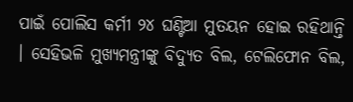ପାଇଁ ପୋଲିସ କର୍ମୀ ୨୪ ଘଣ୍ଟିଆ ମୁତୟନ ହୋଇ ରହିଥାନ୍ତି । ସେହିଭଳି ମୁଖ୍ୟମନ୍ତ୍ରୀଙ୍କୁ ବିଦ୍ୟୁତ ବିଲ, ଟେଲିଫୋନ ବିଲ,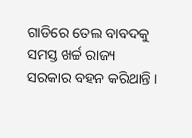ଗାଡିରେ ତେଲ ବାବଦକୁ ସମସ୍ତ ଖର୍ଚ୍ଚ ରାଜ୍ୟ ସରକାର ବହନ କରିଥାନ୍ତି ।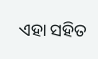ଏହା ସହିତ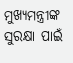ମୁଖ୍ୟମନ୍ତ୍ରୀଙ୍କ ସୁରକ୍ଷା ପାଇଁ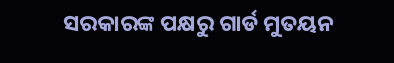ସରକାରଙ୍କ ପକ୍ଷରୁ ଗାର୍ଡ ମୁତୟନ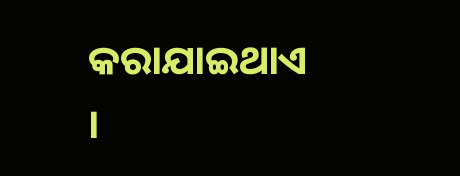କରାଯାଇଥାଏ ।